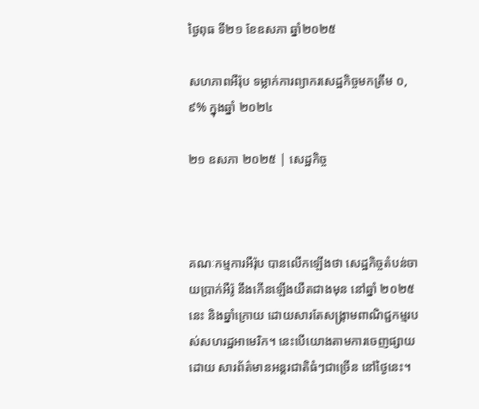ថ្ងៃពុធ ទី២១ ខែឧសភា ឆ្នាំ២០២៥

សហភាពអឺរ៉ុប ទម្លាក់ការព្យាករសេដ្ឋកិច្ចមកត្រឹម ០,៩% ក្នុងឆ្នាំ ២០២៤

២១ ឧសភា ២០២៥ | សេដ្ឋកិច្ច



គណៈកម្មការអឺរ៉ុប បានលើកឡើងថា សេដ្ឋកិច្ចតំបន់ចាយប្រាក់អឺរ៉ូ នឹងកើនឡើងយឺតជាងមុន នៅឆ្នាំ ២០២៥នេះ និងឆ្នាំក្រោយ ដោយសារតែសង្គ្រាមពាណិជ្ជកម្មរបស់សហរដ្ឋអាមេរិក។ នេះបើយោងតាមការចេញផ្សាយដោយ សារព័ត៌មានអន្តរជាតិធំៗជាច្រើន នៅថ្ងៃនេះ។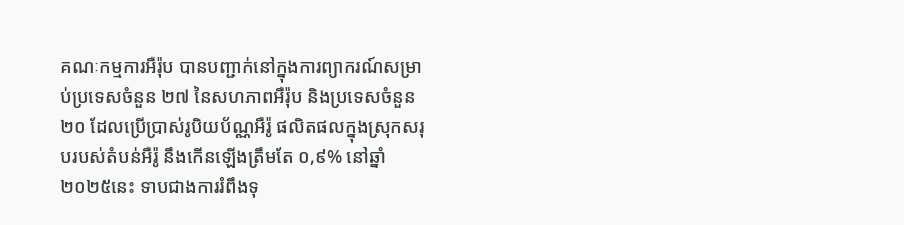គណៈកម្មការអឺរ៉ុប បានបញ្ជាក់នៅក្នុងការព្យាករណ៍សម្រាប់ប្រទេសចំនួន ២៧ នៃសហភាពអឺរ៉ុប និងប្រទេសចំនួន ២០ ដែលប្រើប្រាស់រូបិយប័ណ្ណអឺរ៉ូ ផលិតផលក្នុងស្រុកសរុបរបស់តំបន់អឺរ៉ូ នឹងកើនឡើងត្រឹមតែ ០,៩% នៅឆ្នាំ ២០២៥នេះ ទាបជាងការរំពឹងទុ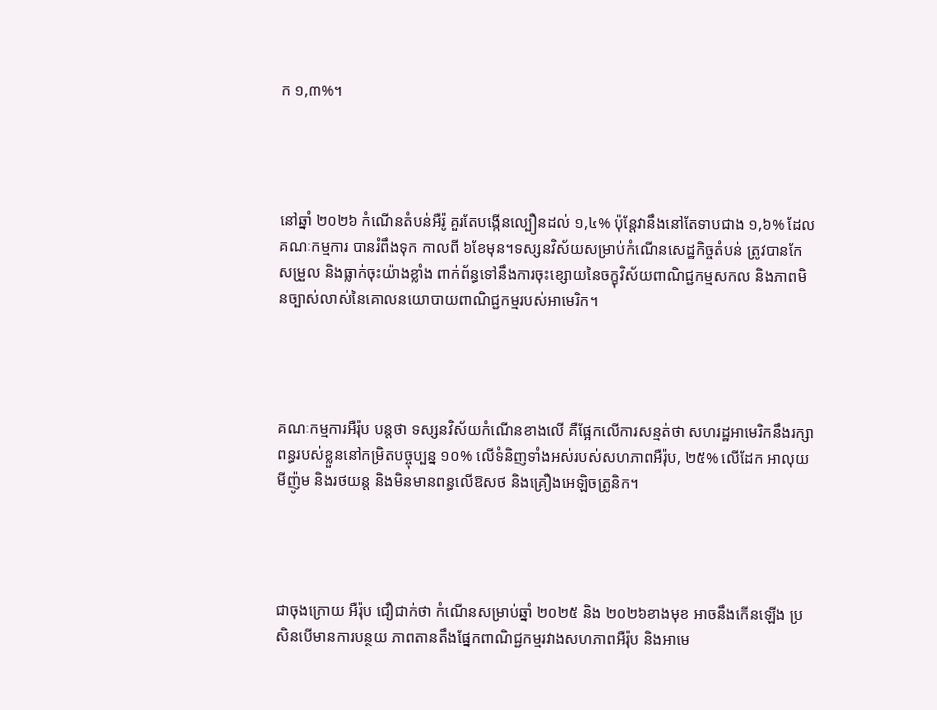ក ១,៣%។




នៅឆ្នាំ ២០២៦ កំណើនតំបន់អឺរ៉ូ គួរតែបង្កើនល្បឿនដល់ ១,៤% ប៉ុន្តែវានឹងនៅតែទាបជាង ១,៦% ដែលគណៈកម្មការ បានរំពឹងទុក កាលពី ៦ខែមុន។ទស្សនវិស័យសម្រាប់កំណើនសេដ្ឋកិច្ចតំបន់ ត្រូវបានកែសម្រួល និងធ្លាក់ចុះយ៉ាងខ្លាំង ពាក់ព័ន្ធទៅនឹងការចុះខ្សោយនៃចក្ខុវិស័យពាណិជ្ជកម្មសកល និងភាពមិនច្បាស់លាស់នៃគោលនយោបាយពាណិជ្ជកម្មរបស់អាមេរិក។




គណៈកម្មការអឺរ៉ុប បន្តថា ទស្សនវិស័យកំណើនខាងលើ គឺផ្អែកលើការសន្មត់ថា សហរដ្ឋអាមេរិកនឹងរក្សាពន្ធរបស់ខ្លួននៅកម្រិតបច្ចុប្បន្ន ១០% លើទំនិញទាំងអស់របស់សហភាពអឺរ៉ុប, ២៥% លើដែក អាលុយមីញ៉ូម និងរថយន្ត និងមិនមានពន្ធលើឱសថ និងគ្រឿងអេឡិចត្រូនិក។




ជាចុងក្រោយ អឺរ៉ុប ជឿជាក់ថា កំណើនសម្រាប់ឆ្នាំ ២០២៥ និង ២០២៦ខាងមុខ អាចនឹងកើនឡើង ប្រសិនបើមានការបន្ថយ ភាពតានតឹងផ្នែកពាណិជ្ជកម្មរវាងសហភាពអឺរ៉ុប និងអាមេ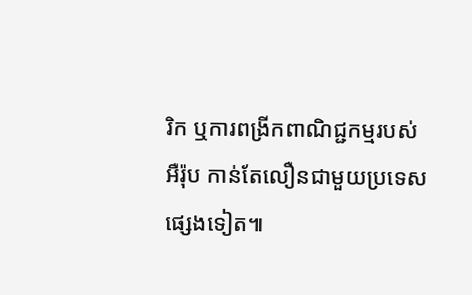រិក ឬការពង្រីកពាណិជ្ជកម្មរបស់អឺរ៉ុប កាន់តែលឿនជាមួយប្រទេសផ្សេងទៀត៕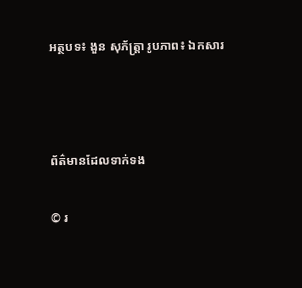អត្ថបទ៖ ងួន សុភ័ត្រ្តា រូបភាព៖ ឯកសារ



ព័ត៌មានដែលទាក់ទង

© រ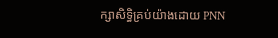ក្សាសិទ្ធិគ្រប់យ៉ាងដោយ PNN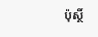ប៉ុស្ថិ៍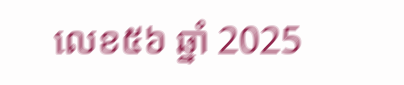លេខ៥៦ ឆ្នាំ 2025